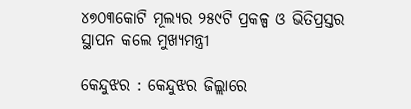୪୭୦୩କୋଟି ମୂଲ୍ୟର ୨୫୯ଟି ପ୍ରକଳ୍ପ ଓ ଭିତିପ୍ରସ୍ତର ସ୍ଥାପନ କଲେ ମୁଖ୍ୟମନ୍ତ୍ରୀ

କେନ୍ଦୁଝର : କେନ୍ଦୁଝର ଜିଲ୍ଲାରେ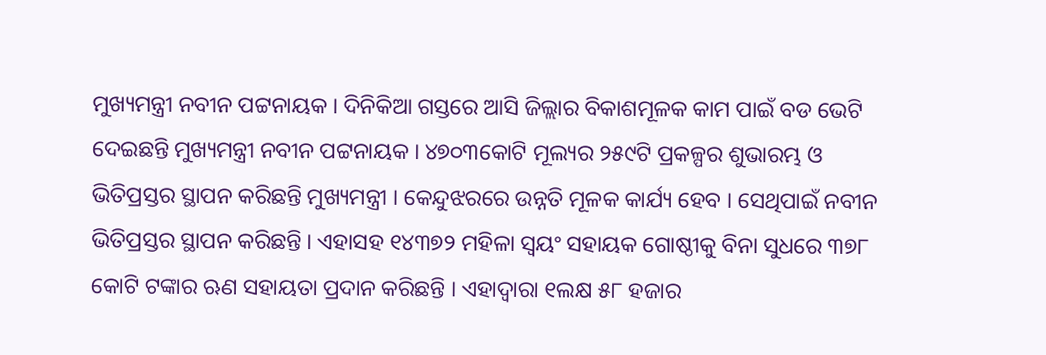ମୁଖ୍ୟମନ୍ତ୍ରୀ ନବୀନ ପଟ୍ଟନାୟକ । ଦିନିକିଆ ଗସ୍ତରେ ଆସି ଜିଲ୍ଲାର ବିକାଶମୂଳକ କାମ ପାଇଁ ବଡ ଭେଟି ଦେଇଛନ୍ତି ମୁଖ୍ୟମନ୍ତ୍ରୀ ନବୀନ ପଟ୍ଟନାୟକ । ୪୭୦୩କୋଟି ମୂଲ୍ୟର ୨୫୯ଟି ପ୍ରକଳ୍ପର ଶୁଭାରମ୍ଭ ଓ ଭିତିପ୍ରସ୍ତର ସ୍ଥାପନ କରିଛନ୍ତି ମୁଖ୍ୟମନ୍ତ୍ରୀ । କେନ୍ଦୁଝରରେ ଉନ୍ନତି ମୂଳକ କାର୍ଯ୍ୟ ହେବ । ସେଥିପାଇଁ ନବୀନ ଭିତିପ୍ରସ୍ତର ସ୍ଥାପନ କରିଛନ୍ତି । ଏହାସହ ୧୪୩୭୨ ମହିଳା ସ୍ୱୟଂ ସହାୟକ ଗୋଷ୍ଠୀକୁ ବିନା ସୁଧରେ ୩୭୮ କୋଟି ଟଙ୍କାର ଋଣ ସହାୟତା ପ୍ରଦାନ କରିଛନ୍ତି । ଏହାଦ୍ୱାରା ୧ଲକ୍ଷ ୫୮ ହଜାର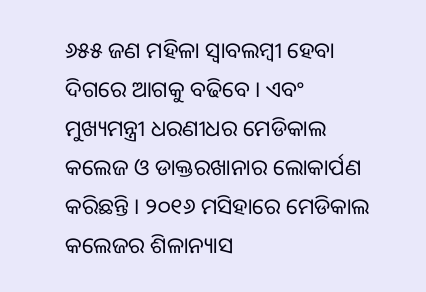୬୫୫ ଜଣ ମହିଳା ସ୍ୱାବଲମ୍ବୀ ହେବା ଦିଗରେ ଆଗକୁ ବଢିବେ । ଏବଂ ମୁଖ୍ୟମନ୍ତ୍ରୀ ଧରଣୀଧର ମେଡିକାଲ କଲେଜ ଓ ଡାକ୍ତରଖାନାର ଲୋକାର୍ପଣ କରିଛନ୍ତି । ୨୦୧୬ ମସିହାରେ ମେଡିକାଲ କଲେଜର ଶିଳାନ୍ୟାସ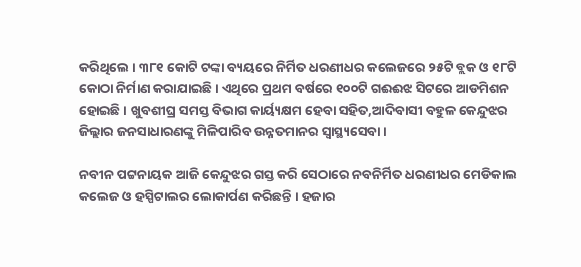କରିଥିଲେ । ୩୮୧ କୋଟି ଟଙ୍କା ବ୍ୟୟରେ ନିର୍ମିତ ଧରଣୀଧର କଲେଜରେ ୨୫ଟି ବ୍ଲକ ଓ ୧୮ଟି କୋଠା ନିର୍ମାଣ କରାଯାଇଛି । ଏଥିରେ ପ୍ରଥମ ବର୍ଷରେ ୧୦୦ଟି ଗଈଈଝ ସିଟରେ ଆଡମିଶନ ହୋଇଛି । ଖୁବଶୀଘ୍ର ସମସ୍ତ ବିଭାଗ କାର୍ୟ୍ୟକ୍ଷମ ହେବା ସହିତ,ଆଦିବାସୀ ବହୁଳ କେନ୍ଦୁଝର ଜିଲ୍ଲାର ଜନସାଧାରଣଙ୍କୁ ମିଳିପାରିବ ଉନ୍ନତମାନର ସ୍ବାସ୍ଥ୍ୟସେବା ।

ନବୀନ ପଟ୍ଟନାୟକ ଆଜି କେନ୍ଦୁଝର ଗସ୍ତ କରି ସେଠାରେ ନବନିର୍ମିତ ଧରଣୀଧର ମେଡିକାଲ କଲେଜ ଓ ହସ୍ପିଟାଲର ଲୋକାର୍ପଣ କରିଛନ୍ତି । ହଜାର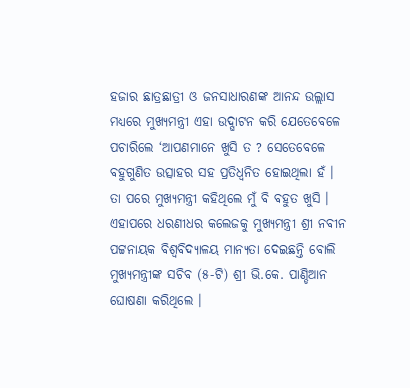ହଜାର ଛାତ୍ରଛାତ୍ରୀ ଓ ଜନସାଧାରଣଙ୍କ ଆନନ୍ଦ ଉଲ୍ଲାସ ମଧ୍ୟରେ ମୁଖ୍ୟମନ୍ତ୍ରୀ ଏହା ଉଦ୍ଘାଟନ କରି ଯେତେବେଳେ ପଚାରିଲେ ‘ଆପଣମାନେ ଖୁସି ତ ? ସେତେବେଳେ ବହୁଗୁଣିତ ଉତ୍ସାହର ସହ ପ୍ରତିଧ୍ବନିତ ହୋଇଥିଲା ହଁ । ତା ପରେ ମୁଖ୍ୟମନ୍ତ୍ରୀ କହିଥିଲେ ମୁଁ ବି ବହୁତ ଖୁସି । ଏହାପରେ ଧରଣୀଧର କଲେଜକୁ ମୁଖ୍ୟମନ୍ତ୍ରୀ ଶ୍ରୀ ନବୀନ ପଟ୍ଟନାୟକ ବିଶ୍ବବିଦ୍ୟାଳୟ ମାନ୍ୟତା ଦେଇଛନ୍ତି ବୋଲି ମୁଖ୍ୟମନ୍ତ୍ରୀଙ୍କ ସଚିବ (୫-ଟି) ଶ୍ରୀ ଭି.କେ. ପାଣ୍ଡିଆନ ଘୋଷଣା କରିଥିଲେ ।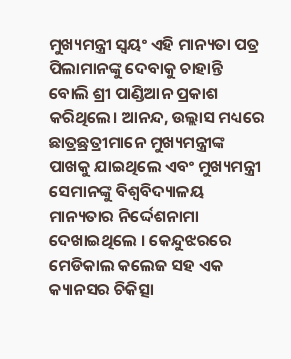ମୁଖ୍ୟମନ୍ତ୍ରୀ ସ୍ବୟଂ ଏହି ମାନ୍ୟତା ପତ୍ର ପିଲାମାନଙ୍କୁ ଦେବାକୁ ଚାହାନ୍ତି ବୋଲି ଶ୍ରୀ ପାଣ୍ଡିଆନ ପ୍ରକାଶ କରିଥିଲେ। ଆନନ୍ଦ, ଉଲ୍ଲାସ ମଧ୍ୟରେ ଛାତ୍ରଛ୍ରତ୍ରୀମାନେ ମୁଖ୍ୟମନ୍ତ୍ରୀଙ୍କ ପାଖକୁ ଯାଇଥିଲେ ଏବଂ ମୁଖ୍ୟମନ୍ତ୍ରୀ ସେମାନଙ୍କୁ ବିଶ୍ବବିଦ୍ୟାଳୟ ମାନ୍ୟତାର ନିର୍ଦ୍ଦେଶନାମା ଦେଖାଇଥିଲେ । କେନ୍ଦୁଝରରେ ମେଡିକାଲ କଲେଜ ସହ ଏକ କ୍ୟାନସର ଚିକିତ୍ସା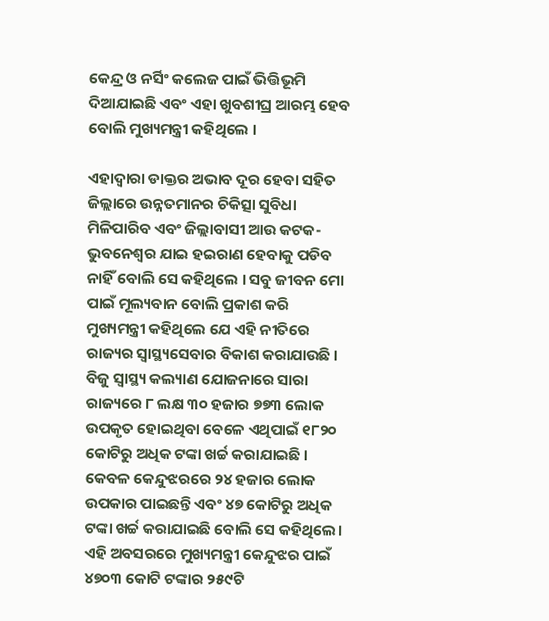କେନ୍ଦ୍ର ଓ ନର୍ସିଂ କଲେଜ ପାଇଁ ଭିତ୍ତିଭୂମି ଦିଆଯାଇଛି ଏବଂ ଏହା ଖୁବଶୀଘ୍ର ଆରମ୍ଭ ହେବ ବୋଲି ମୁଖ୍ୟମନ୍ତ୍ରୀ କହିଥିଲେ ।

ଏହାଦ୍ବାରା ଡାକ୍ତର ଅଭାବ ଦୂର ହେବା ସହିତ ଜିଲ୍ଲାରେ ଉନ୍ନତମାନର ଚିକିତ୍ସା ସୁବିଧା ମିଳିପାରିବ ଏବଂ ଜିଲ୍ଲାବାସୀ ଆଉ କଟକ-ଭୁବନେଶ୍ବର ଯାଇ ହଇରାଣ ହେବାକୁ ପଡିବ ନାହିଁ ବୋଲି ସେ କହିଥିଲେ । ସବୁ ଜୀବନ ମୋ ପାଇଁ ମୂଲ୍ୟବାନ ବୋଲି ପ୍ରକାଶ କରି ମୁଖ୍ୟମନ୍ତ୍ରୀ କହିଥିଲେ ଯେ ଏହି ନୀତିରେ ରାଜ୍ୟର ସ୍ବାସ୍ଥ୍ୟସେବାର ବିକାଶ କରାଯାଉଛି । ବିଜୁ ସ୍ବାସ୍ଥ୍ୟ କଲ୍ୟାଣ ଯୋଜନାରେ ସାରା ରାଜ୍ୟରେ ୮ ଲକ୍ଷ ୩୦ ହଜାର ୭୭୩ ଲୋକ ଉପକୃତ ହୋଇଥିବା ବେଳେ ଏଥିପାଇଁ ୧୮୨୦ କୋଟିରୁ ଅଧିକ ଟଙ୍କା ଖର୍ଚ୍ଚ କରାଯାଇଛି । କେବଳ କେନ୍ଦୁଝରରେ ୨୪ ହଜାର ଲୋକ ଉପକାର ପାଇଛନ୍ତି ଏବଂ ୪୭ କୋଟିରୁ ଅଧିକ ଟଙ୍କା ଖର୍ଚ୍ଚ କରାଯାଇଛି ବୋଲି ସେ କହିଥିଲେ। ଏହି ଅବସରରେ ମୁଖ୍ୟମନ୍ତ୍ରୀ କେନ୍ଦୁଝର ପାଇଁ ୪୭୦୩ କୋଟି ଟଙ୍କାର ୨୫୯ଟି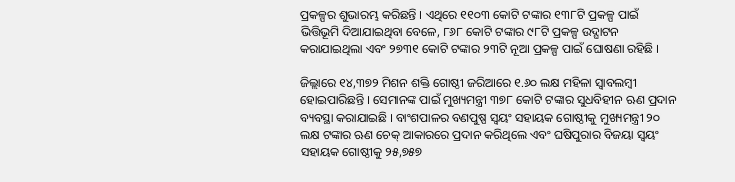ପ୍ରକଳ୍ପର ଶୁଭାରମ୍ଭ କରିଛନ୍ତି । ଏଥିରେ ୧୧୦୩ କୋଟି ଟଙ୍କାର ୧୩୮ଟି ପ୍ରକଳ୍ପ ପାଇଁ ଭିତ୍ତିଭୂମି ଦିଆଯାଇଥିବା ବେଳେ, ୮୬୮ କୋଟି ଟଙ୍କାର ୯୮ଟି ପ୍ରକଳ୍ପ ଉଦ୍ଘାଟନ କରାଯାଇଥିଲା ଏବଂ ୨୭୩୧ କୋଟି ଟଙ୍କାର ୨୩ଟି ନୂଆ ପ୍ରକଳ୍ପ ପାଇଁ ଘୋଷଣା ରହିଛି ।

ଜିଲ୍ଲାରେ ୧୪,୩୭୨ ମିଶନ ଶକ୍ତି ଗୋଷ୍ଠୀ ଜରିଆରେ ୧.୬୦ ଲକ୍ଷ ମହିଳା ସ୍ବାବଲମ୍ବୀ ହୋଇପାରିଛନ୍ତି । ସେମାନଙ୍କ ପାଇଁ ମୁଖ୍ୟମନ୍ତ୍ରୀ ୩୭୮ କୋଟି ଟଙ୍କାର ସୁଧବିହୀନ ଋଣ ପ୍ରଦାନ ବ୍ୟବସ୍ଥା କରାଯାଇଛି । ବାଂଶପାଳର ବଣପୁଷ୍ପ ସ୍ବୟଂ ସହାୟକ ଗୋଷ୍ଠୀକୁ ମୁଖ୍ୟମନ୍ତ୍ରୀ ୨୦ ଲକ୍ଷ ଟଙ୍କାର ଋଣ ଚେକ୍ ଆକାରରେ ପ୍ରଦାନ କରିଥିଲେ ଏବଂ ଘଷିପୁରାର ବିଜୟା ସ୍ବୟଂ ସହାୟକ ଗୋଷ୍ଠୀକୁ ୨୫,୭୫୭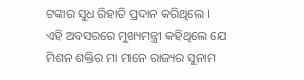ଟଙ୍କାର ସୁଧ ରିହାତି ପ୍ରଦାନ କରିଥିଲେ । ଏହି ଅବସରରେ ମୁଖ୍ୟମନ୍ତ୍ରୀ କହିଥିଲେ ଯେ ମିଶନ ଶକ୍ତିର ମା ମାନେ ରାଜ୍ୟର ସୁନାମ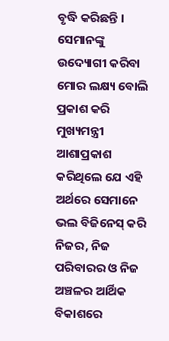ବୃଦ୍ଧି କରିଛନ୍ତି । ସେମାନଙ୍କୁ ଉଦ୍ୟୋଗୀ କରିବା ମୋର ଲକ୍ଷ୍ୟ ବୋଲି ପ୍ରକାଶ କରି ମୁଖ୍ୟମନ୍ତ୍ରୀ ଆଶାପ୍ରକାଶ କରିଥିଲେ ଯେ ଏହି ଅର୍ଥରେ ସେମାନେ ଭଲ ବିଜିନେସ୍ କରି ନିଜର, ନିଜ ପରିବାରର ଓ ନିଜ ଅଞ୍ଚଳର ଆର୍ଥିକ ବିକାଶରେ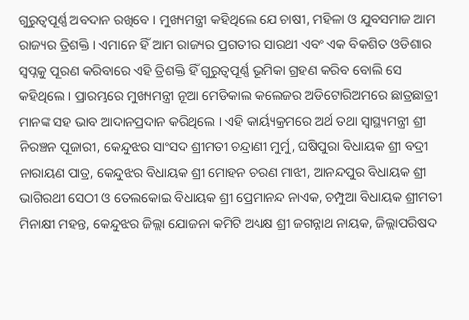ଗୁରୁତ୍ବପୂର୍ଣ୍ଣ ଅବଦାନ ରଖିବେ । ମୁଖ୍ୟମନ୍ତ୍ରୀ କହିଥିଲେ ଯେ ଚାଷୀ, ମହିଳା ଓ ଯୁବସମାଜ ଆମ ରାଜ୍ୟର ତ୍ରିଶକ୍ତି । ଏମାନେ ହିଁ ଆମ ରାଜ୍ୟର ପ୍ରଗତୀର ସାରଥୀ ଏବଂ ଏକ ବିକଶିତ ଓଡିଶାର ସ୍ବପ୍ନକୁ ପୂରଣ କରିବାରେ ଏହି ତ୍ରିଶକ୍ତି ହିଁ ଗୁରୁତ୍ବପୂର୍ଣ୍ଣ ଭୂମିକା ଗ୍ରହଣ କରିବ ବୋଲି ସେ କହିଥିଲେ । ପ୍ରାରମ୍ଭରେ ମୁଖ୍ୟମନ୍ତ୍ରୀ ନୂଆ ମେଡିକାଲ କଲେଜର ଅଡିଟୋରିଅମରେ ଛାତ୍ରଛାତ୍ରୀ ମାନଙ୍କ ସହ ଭାବ ଆଦାନପ୍ରଦାନ କରିଥିଲେ । ଏହି କାର୍ୟ୍ୟକ୍ରମରେ ଅର୍ଥ ତଥା ସ୍ବାସ୍ଥ୍ୟମନ୍ତ୍ରୀ ଶ୍ରୀ ନିରଞ୍ଚନ ପୂଜାରୀ, କେନ୍ଦୁଝର ସାଂସଦ ଶ୍ରୀମତୀ ଚନ୍ଦ୍ରାଣୀ ମୁର୍ମୁ, ଘଷିପୁରା ବିଧାୟକ ଶ୍ରୀ ବଦ୍ରୀ ନାରାୟଣ ପାତ୍ର, କେନ୍ଦୁଝର ବିଧାୟକ ଶ୍ରୀ ମୋହନ ଚରଣ ମାଝୀ, ଆନନ୍ଦପୁର ବିଧାୟକ ଶ୍ରୀ ଭାଗିରଥୀ ସେଠୀ ଓ ତେଲକୋଇ ବିଧାୟକ ଶ୍ରୀ ପ୍ରେମାନନ୍ଦ ନାଏକ, ଚମ୍ପୁଆ ବିଧାୟକ ଶ୍ରୀମତୀ ମିନାକ୍ଷୀ ମହନ୍ତ, କେନ୍ଦୁଝର ଜିଲ୍ଲା ଯୋଜନା କମିଟି ଅଧ୍ୟକ୍ଷ ଶ୍ରୀ ଜଗନ୍ନାଥ ନାୟକ, ଜିଲ୍ଲାପରିଷଦ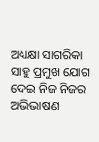ଅଧ୍ୟକ୍ଷା ସାଗରିକା ସାହୁ ପ୍ରମୁଖ ଯୋଗ ଦେଇ ନିଜ ନିଜର ଅଭିଭାଷଣ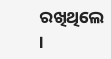ରଖିଥିଲେ ।